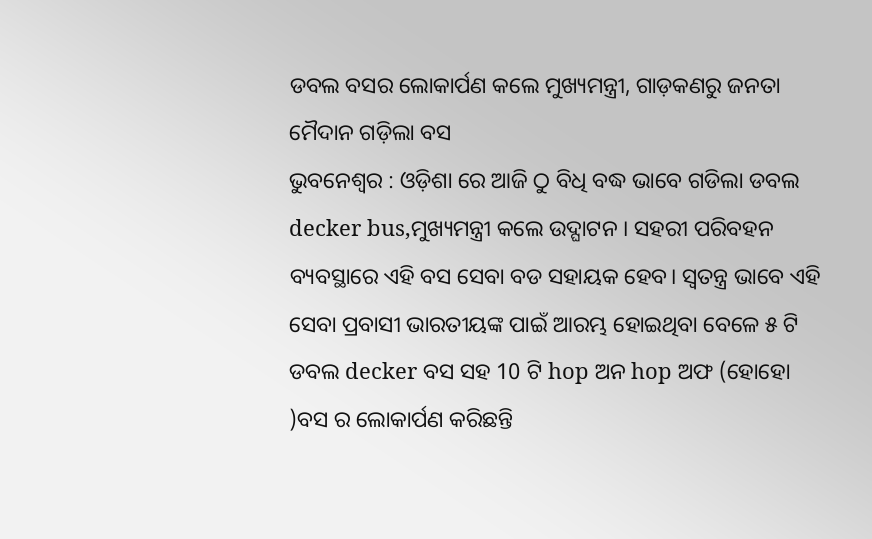ଡବଲ ବସର ଲୋକାର୍ପଣ କଲେ ମୁଖ୍ୟମନ୍ତ୍ରୀ, ଗାଡ଼କଣରୁ ଜନତା ମୈଦାନ ଗଡ଼ିଲା ବସ
ଭୁବନେଶ୍ୱର : ଓଡ଼ିଶା ରେ ଆଜି ଠୁ ବିଧି ବଦ୍ଧ ଭାବେ ଗଡିଲା ଡବଲ decker bus,ମୁଖ୍ୟମନ୍ତ୍ରୀ କଲେ ଉଦ୍ଘାଟନ । ସହରୀ ପରିବହନ ବ୍ୟବସ୍ଥାରେ ଏହି ବସ ସେବା ବଡ ସହାୟକ ହେବ। ସ୍ୱତନ୍ତ୍ର ଭାବେ ଏହି ସେବା ପ୍ରବାସୀ ଭାରତୀୟଙ୍କ ପାଇଁ ଆରମ୍ଭ ହୋଇଥିବା ବେଳେ ୫ ଟି ଡବଲ decker ବସ ସହ 10 ଟି hop ଅନ hop ଅଫ (ହୋହୋ )ବସ ର ଲୋକାର୍ପଣ କରିଛନ୍ତି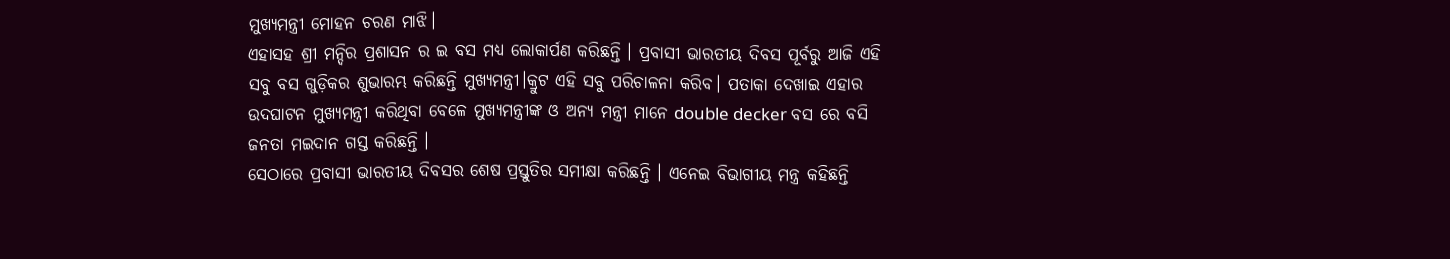ମୁଖ୍ୟମନ୍ତ୍ରୀ ମୋହନ ଚରଣ ମାଝି।
ଏହାସହ ଶ୍ରୀ ମନ୍ଦିର ପ୍ରଶାସନ ର ଇ ବସ ମଧ୍ୟ ଲୋକାର୍ପଣ କରିଛନ୍ତି । ପ୍ରବାସୀ ଭାରତୀୟ ଦିବସ ପୂର୍ବରୁ ଆଜି ଏହି ସବୁ ବସ ଗୁଡ଼ିକର ଶୁଭାରମ୍ଭ କରିଛନ୍ତି ମୁଖ୍ୟମନ୍ତ୍ରୀ।କ୍ରୁଟ ଏହି ସବୁ ପରିଚାଳନା କରିବ। ପତାକା ଦେଖାଇ ଏହାର ଉଦଘାଟନ ମୁଖ୍ୟମନ୍ତ୍ରୀ କରିଥିବା ବେଳେ ମୁଖ୍ୟମନ୍ତ୍ରୀଙ୍କ ଓ ଅନ୍ୟ ମନ୍ତ୍ରୀ ମାନେ double decker ବସ ରେ ବସି ଜନତା ମଇଦାନ ଗସ୍ତ କରିଛନ୍ତି ।
ସେଠାରେ ପ୍ରବାସୀ ଭାରତୀୟ ଦିବସର ଶେଷ ପ୍ରସ୍ତୁତିର ସମୀକ୍ଷା କରିଛନ୍ତି । ଏନେଇ ବିଭାଗୀୟ ମନ୍ତ୍ର କହିଛନ୍ତି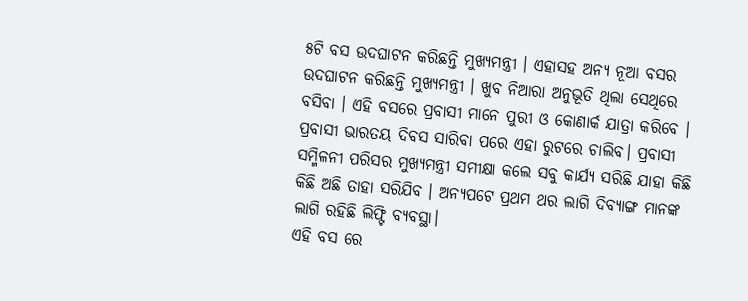୫ଟି ବସ ଉଦଘାଟନ କରିଛନ୍ତି ମୁଖ୍ୟମନ୍ତ୍ରୀ । ଏହାସହ ଅନ୍ୟ ନୂଆ ବସର ଉଦଘାଟନ କରିଛନ୍ତି ମୁଖ୍ୟମନ୍ତ୍ରୀ । ଖୁବ ନିଆରା ଅନୁଭୂତି ଥିଲା ସେଥିରେ ବସିବା । ଏହି ବସରେ ପ୍ରବାସୀ ମାନେ ପୁରୀ ଓ କୋଣାର୍କ ଯାତ୍ରା କରିବେ । ପ୍ରବାସୀ ଭାରତୟ ଦିବସ ସାରିବା ପରେ ଏହା ରୁଟରେ ଚାଲିବ। ପ୍ରବାସୀ ସମ୍ମିଳନୀ ପରିସର ମୁଖ୍ୟମନ୍ତ୍ରୀ ସମୀକ୍ଷା କଲେ ସବୁ କାର୍ଯ୍ୟ ସରିଛି ଯାହା କିଛି କିଛି ଅଛି ତାହା ସରିଯିବ । ଅନ୍ୟପଟେ ପ୍ରଥମ ଥର ଲାଗି ଦିବ୍ୟାଙ୍ଗ ମାନଙ୍କ ଲାଗି ରହିଛି ଲିଫ୍ଟି ବ୍ୟବସ୍ଥା।
ଏହି ବସ ରେ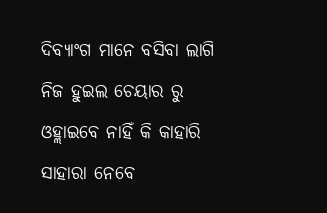ଦିବ୍ୟାଂଗ ମାନେ ବସିବା ଲାଗି ନିଜ ହୁଇଲ ଚେୟାର ରୁ ଓହ୍ଲାଇବେ ନାହିଁ କି କାହାରି ସାହାରା ନେବେ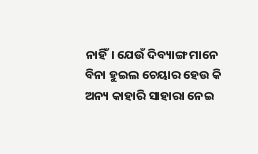ନାହିଁ। ଯେଉଁ ଦିବ୍ୟାଙ୍ଗ ମାନେ ବିନା ହୁଇଲ ଚେୟାର ହେଉ କି ଅନ୍ୟ କାହାରି ସାହାରା ନେଇ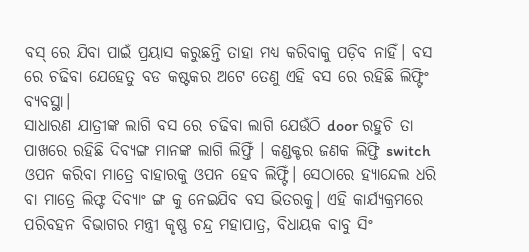ବସ୍ ରେ ଯିବା ପାଇଁ ପ୍ରୟାସ କରୁଛନ୍ତି ତାହା ମଧ୍ୟ କରିବାକୁ ପଡ଼ିବ ନାହିଁ। ବସ ରେ ଚଢିବା ଯେହେତୁ ବଡ କଷ୍ଟକର ଅଟେ ତେଣୁ ଏହି ବସ ରେ ରହିଛି ଲିଫ୍ଟିଂ ବ୍ୟବସ୍ଥା।
ସାଧାରଣ ଯାତ୍ରୀଙ୍କ ଲାଗି ବସ ରେ ଚଢିବା ଲାଗି ଯେଉଁଠି door ରହୁଚି ତା ପାଖରେ ରହିଛି ଦିବ୍ୟଙ୍ଗ ମାନଙ୍କ ଲାଗି ଲିଫ୍ତିଁ । କଣ୍ଡକ୍ଟର ଜଣକ ଲିଫ୍ତି switch ଓପନ କରିବା ମାତ୍ରେ ବାହାରକୁ ଓପନ ହେବ ଲିଫ୍ଟିଁ। ସେଠାରେ ହ୍ୟାନ୍ଦେଲ ଧରି ବା ମାତ୍ରେ ଲିଫ୍ଟ ଦିବ୍ୟାଂ ଙ୍ଗ କୁ ନେଇଯିବ ବସ ଭିତରକୁ। ଏହି କାର୍ଯ୍ୟକ୍ରମରେ ପରିବହନ ବିଭାଗର ମନ୍ତ୍ରୀ କୃଷ୍ଣ ଚନ୍ଦ୍ର ମହାପାତ୍ର, ବିଧାୟକ ବାବୁ ସିଂ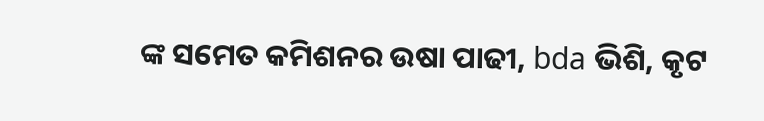ଙ୍କ ସମେତ କମିଶନର ଉଷା ପାଢୀ, bda ଭିଶି, କୃଟ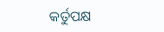କର୍ତୁପକ୍ଷ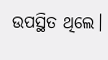ଉପସ୍ଥିତ ଥିଲେ।